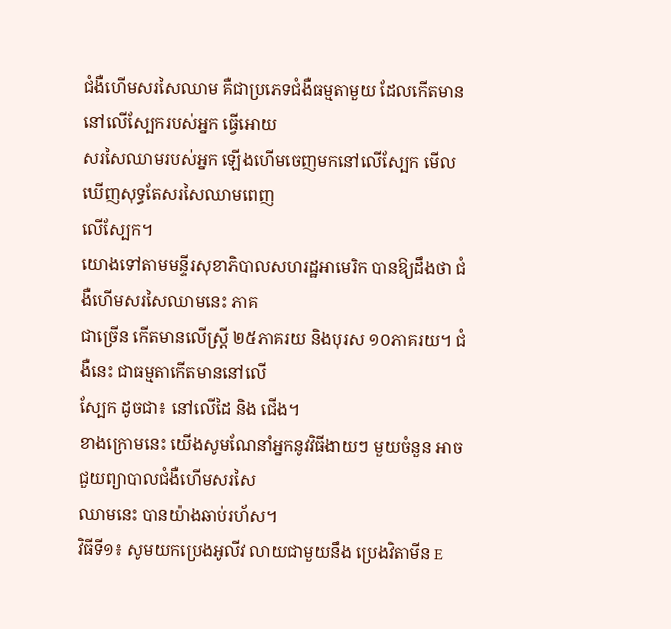ជំងឺហើមសរសៃឈាម គឺជាប្រភេទជំងឺធម្មតាមួយ ដែលកើតមាននៅលើស្បែករបស់អ្នក ធ្វើអោយ
សរសៃឈាមរបស់អ្នក ឡើងហើមចេញមកនៅលើស្បែក មើលឃើញសុទ្ធតែសរសៃឈាមពេញ
លើស្បែក។
យោងទៅតាមមន្ទីរសុខាភិបាលសហរដ្ឋអាមេរិក បានឱ្យដឹងថា ជំងឺហើមសរសៃឈាមនេះ ភាគ
ជាច្រើន កើតមានលើស្រ្តី ២៥ភាគរយ និងបុរស ១០ភាគរយ។ ជំងឺនេះ ជាធម្មតាកើតមាននៅលើ
ស្បែក ដូចជា៖ នៅលើដៃ និង ជើង។
ខាងក្រោមនេះ យើងសូមណែនាំអ្នកនូវវិធីងាយៗ មួយចំនួន អាចជួយព្យាបាលជំងឺហើមសរសៃ
ឈាមនេះ បានយ៉ាងឆាប់រហ័ស។
វិធីទី១៖ សូមយកប្រេងអូលីវ លាយជាមួយនឹង ប្រេងវិតាមីន E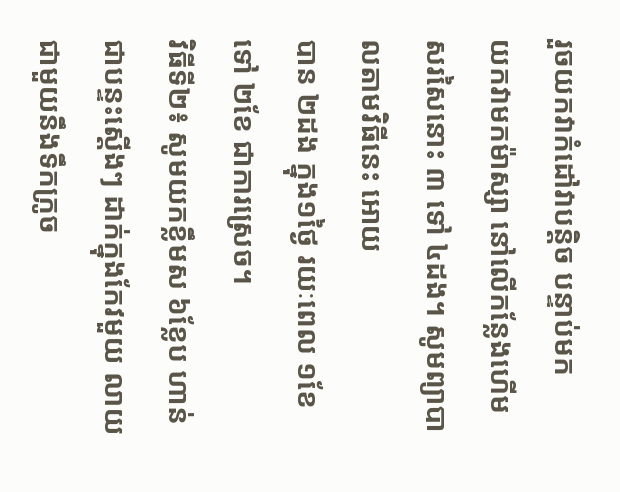រួចយកវាកំដៅវាបន្តិច បន្ទាប់មក
យកវាមកម៉ាស្សា នៅលើកន្លែងហើមសរសៃនោះ ៣ ទៅ ៤ដង។ សូមព្យាបាលតាមវិធីនេះ អោយ
បាន ២ដង ក្នុង១ថ្ងៃ រយៈពេល ១ខែ ទៅ ២ខែ ជាការស្រេច។
វិធីទី២៖ សូមយកខ្លឹមស ៦ខ្លែប ហាន់ជាបន្ទះស្តើងៗ ដាក់ក្នុងកែវមួយ លាយជាមួយនឹងទឹកក្រូច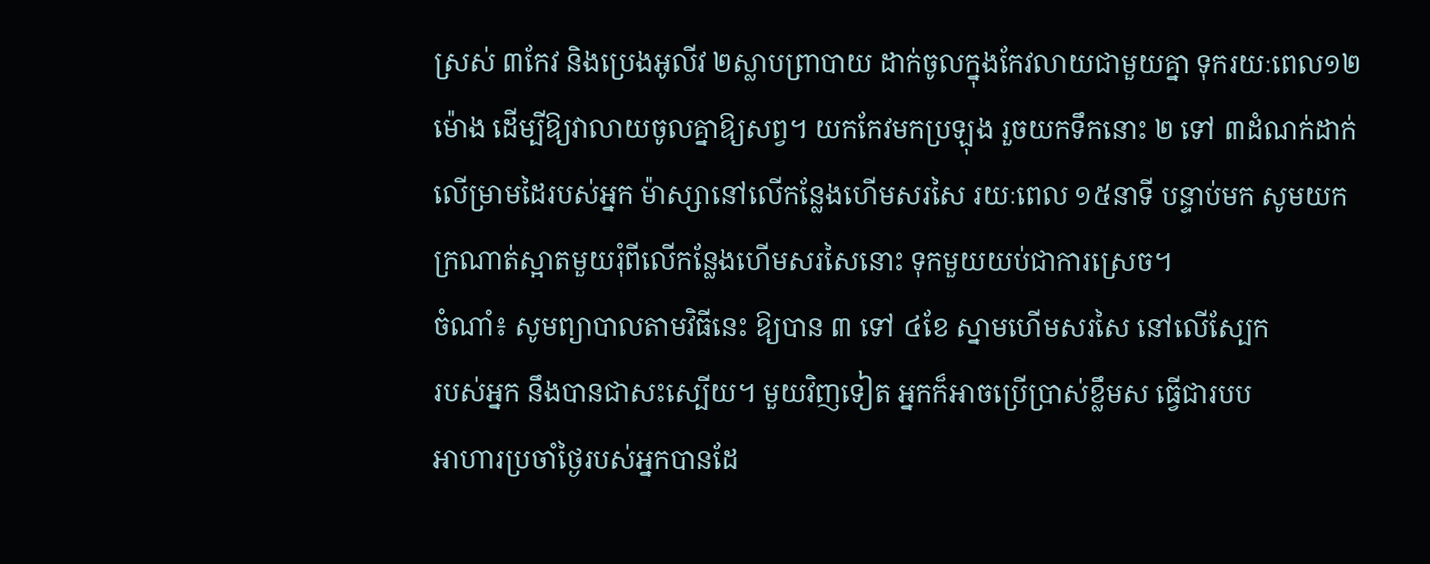ស្រស់ ៣កែវ និងប្រេងអូលីវ ២ស្លាបព្រាបាយ ដាក់ចូលក្នុងកែវលាយជាមួយគ្នា ទុករយៈពេល១២
ម៉ោង ដើម្បីឱ្យវាលាយចូលគ្នាឱ្យសព្វ។ យកកែវមកប្រឡុង រួចយកទឹកនោះ ២ ទៅ ៣ដំណក់ដាក់
លើម្រាមដៃរបស់អ្នក ម៉ាស្សានៅលើកន្លែងហើមសរសៃ រយៈពេល ១៥នាទី បន្ទាប់មក សូមយក
ក្រណាត់ស្អាតមួយរុំពីលើកន្លែងហើមសរសៃនោះ ទុកមួយយប់ជាការស្រេច។
ចំណាំ៖ សូមព្យាបាលតាមវិធីនេះ ឱ្យបាន ៣ ទៅ ៤ខែ ស្នាមហើមសរសៃ នៅលើស្បែក
របស់អ្នក នឹងបានជាសះស្បើយ។ មួយវិញទៀត អ្នកក៏អាចប្រើប្រាស់ខ្លឹមស ធ្វើជារបប
អាហារប្រចាំថ្ងៃរបស់អ្នកបានដែ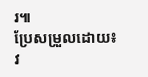រ៕
ប្រែសម្រួលដោយ៖ វ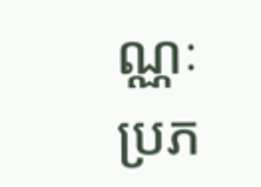ណ្ណៈ
ប្រភ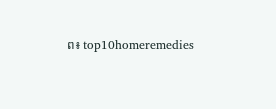ព៖ top10homeremedies